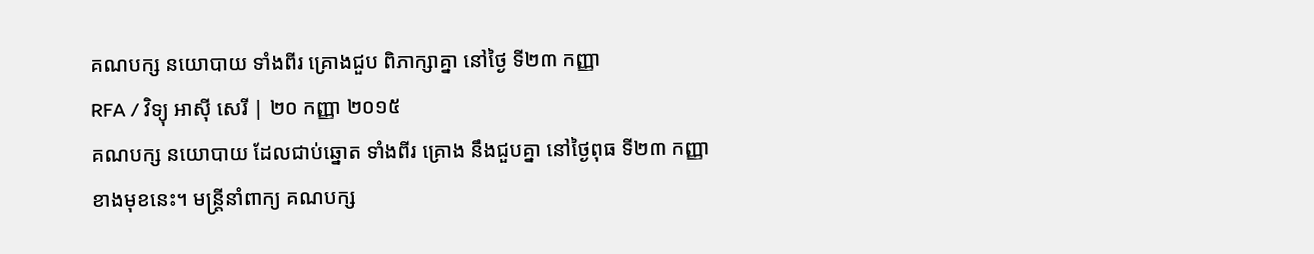គណបក្ស នយោបាយ ទាំងពីរ គ្រោងជួប ពិភាក្សាគ្នា នៅថ្ងៃ ទី២៣ កញ្ញា
RFA / វិទ្យុ អាស៊ី សេរី | ២០ កញ្ញា ២០១៥
គណបក្ស នយោបាយ ដែលជាប់ឆ្នោត ទាំងពីរ គ្រោង នឹងជួបគ្នា នៅថ្ងៃពុធ ទី២៣ កញ្ញា ខាងមុខនេះ។ មន្ត្រីនាំពាក្យ គណបក្ស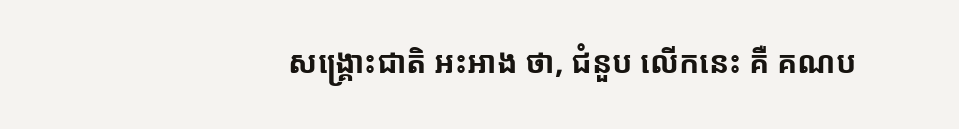សង្គ្រោះជាតិ អះអាង ថា, ជំនួប លើកនេះ គឺ គណប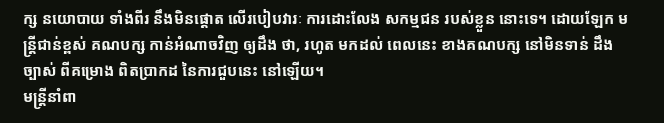ក្ស នយោបាយ ទាំងពីរ នឹងមិនផ្ដោត លើរបៀបវារៈ ការដោះលែង សកម្មជន របស់ខ្លួន នោះទេ។ ដោយឡែក មន្ត្រីជាន់ខ្ពស់ គណបក្ស កាន់អំណាចវិញ ឲ្យដឹង ថា, រហូត មកដល់ ពេលនេះ ខាងគណបក្ស នៅមិនទាន់ ដឹងច្បាស់ ពីគម្រោង ពិតប្រាកដ នៃការជួបនេះ នៅឡើយ។
មន្ត្រីនាំពា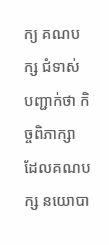ក្យ គណបក្ស ជំទាស់ បញ្ជាក់ថា កិច្ចពិភាក្សា ដែលគណបក្ស នយោបា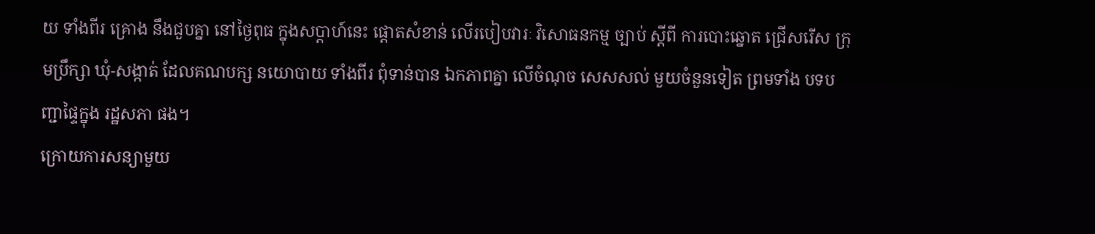យ ទាំងពីរ គ្រោង នឹងជួបគ្នា នៅថ្ងៃពុធ ក្នុងសប្ដាហ៍នេះ ផ្ដោតសំខាន់ លើរបៀបវារៈ វិសោធនកម្ម ច្បាប់ ស្ដីពី ការបោះឆ្នោត ជ្រើសរើស ក្រុមប្រឹក្សា ឃុំ-សង្កាត់ ដែលគណបក្ស នយោបាយ ទាំងពីរ ពុំទាន់បាន ឯកភាពគ្នា លើចំណុច សេសសល់ មួយចំនួនទៀត ព្រមទាំង បទបញ្ជាផ្ទៃក្នុង រដ្ឋសភា ផង។
ក្រោយការសន្យាមួយ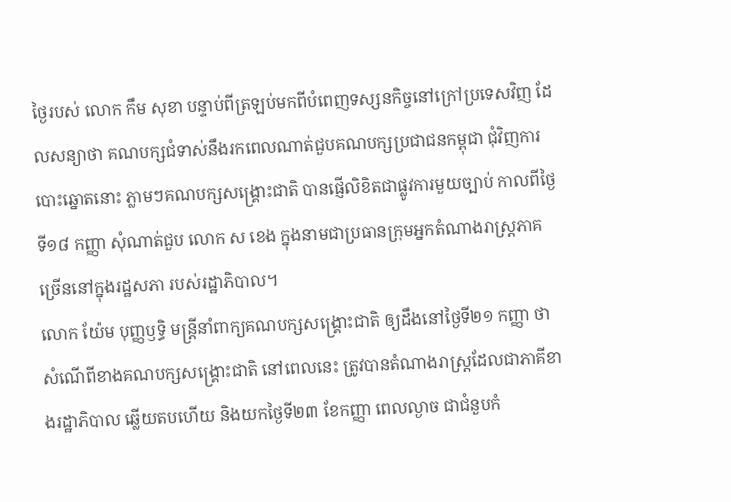ថ្ងៃរបស់ លោក កឹម សុខា បន្ទាប់ពីត្រឡប់មកពីបំពេញទស្សនកិច្ចនៅក្រៅប្រទេសវិញ ដែលសន្យាថា គណបក្សជំទាស់នឹងរកពេលណាត់ជួបគណបក្សប្រជាជនកម្ពុជា ជុំវិញការបោះឆ្នោតនោះ ភ្លាមៗគណបក្សសង្គ្រោះជាតិ បានផ្ញើលិខិតជាផ្លូវការមួយច្បាប់ កាលពីថ្ងៃទី១៨ កញ្ញា សុំណាត់ជួប លោក ស ខេង ក្នុងនាមជាប្រធានក្រុមអ្នកតំណាងរាស្ត្រភាគច្រើននៅក្នុងរដ្ឋសភា របស់រដ្ឋាភិបាល។
លោក យ៉ែម បុញ្ញឫទ្ធិ មន្ត្រីនាំពាក្យគណបក្សសង្គ្រោះជាតិ ឲ្យដឹងនៅថ្ងៃទី២១ កញ្ញា ថា សំណើពីខាងគណបក្សសង្គ្រោះជាតិ នៅពេលនេះ ត្រូវបានតំណាងរាស្ត្រដែលជាភាគីខាងរដ្ឋាភិបាល ឆ្លើយតបហើយ និងយកថ្ងៃទី២៣ ខែកញ្ញា ពេលល្ងាច ជាជំនួបកំ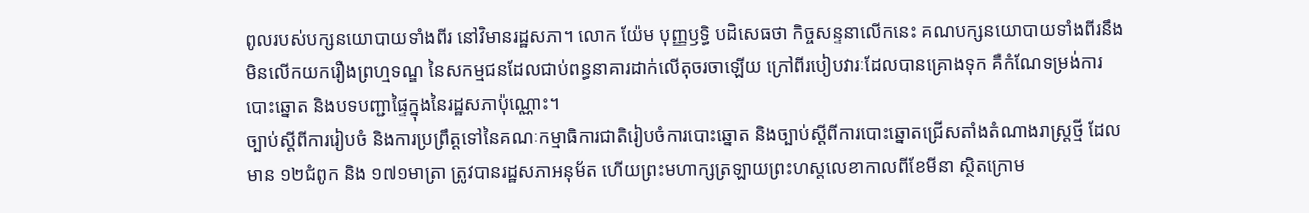ពូលរបស់បក្សនយោបាយទាំងពីរ នៅវិមានរដ្ឋសភា។ លោក យ៉ែម បុញ្ញឫទ្ធិ បដិសេធថា កិច្ចសន្ទនាលើកនេះ គណបក្សនយោបាយទាំងពីរនឹងមិនលើកយករឿងព្រហ្មទណ្ឌ នៃសកម្មជនដែលជាប់ពន្ធនាគារដាក់លើតុចរចាឡើយ ក្រៅពីរបៀបវារៈដែលបានគ្រោងទុក គឺកំណែទម្រង់ការបោះឆ្នោត និងបទបញ្ជាផ្ទៃក្នុងនៃរដ្ឋសភាប៉ុណ្ណោះ។
ច្បាប់ស្ដីពីការរៀបចំ និងការប្រព្រឹត្តទៅនៃគណៈកម្មាធិការជាតិរៀបចំការបោះឆ្នោត និងច្បាប់ស្ដីពីការបោះឆ្នោតជ្រើសតាំងតំណាងរាស្ត្រថ្មី ដែលមាន ១២ជំពូក និង ១៧១មាត្រា ត្រូវបានរដ្ឋសភាអនុម័ត ហើយព្រះមហាក្សត្រឡាយព្រះហស្តលេខាកាលពីខែមីនា ស្ថិតក្រោម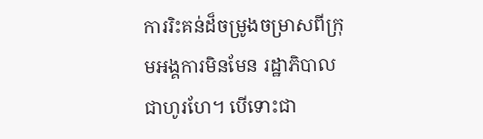ការរិះគន់ដ៏ចម្រូងចម្រាសពីក្រុមអង្គការមិនមែន រដ្ឋាភិបាលជាហូរហែ។ បើទោះជា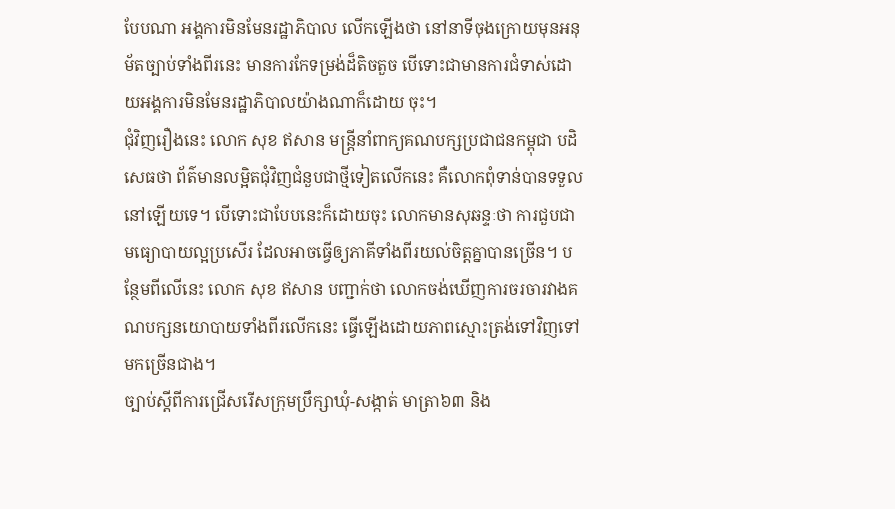បែបណា អង្គការមិនមែនរដ្ឋាភិបាល លើកឡើងថា នៅនាទីចុងក្រោយមុនអនុម័តច្បាប់ទាំងពីរនេះ មានការកែទម្រង់ដ៏តិចតួច បើទោះជាមានការជំទាស់ដោយអង្គការមិនមែនរដ្ឋាភិបាលយ៉ាងណាក៏ដោយ ចុះ។
ជុំវិញរឿងនេះ លោក សុខ ឥសាន មន្ត្រីនាំពាក្យគណបក្សប្រជាជនកម្ពុជា បដិសេធថា ព័ត៌មានលម្អិតជុំវិញជំនួបជាថ្មីទៀតលើកនេះ គឺលោកពុំទាន់បានទទួលនៅឡើយទេ។ បើទោះជាបែបនេះក៏ដោយចុះ លោកមានសុឆន្ទៈថា ការជួបជាមធ្យោបាយល្អប្រសើរ ដែលអាចធ្វើឲ្យភាគីទាំងពីរយល់ចិត្តគ្នាបានច្រើន។ បន្ថែមពីលើនេះ លោក សុខ ឥសាន បញ្ជាក់ថា លោកចង់ឃើញការចរចារវាងគណបក្សនយោបាយទាំងពីរលើកនេះ ធ្វើឡើងដោយភាពស្មោះត្រង់ទៅវិញទៅមកច្រើនជាង។
ច្បាប់ស្ដីពីការជ្រើសរើសក្រុមប្រឹក្សាឃុំ-សង្កាត់ មាត្រា៦៣ និង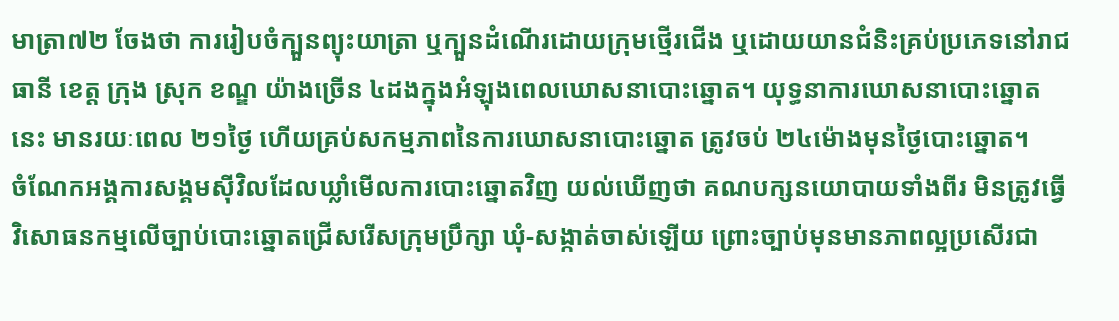មាត្រា៧២ ចែងថា ការរៀបចំក្បួនព្យុះយាត្រា ឬក្បួនដំណើរដោយក្រុមថ្មើរជើង ឬដោយយានជំនិះគ្រប់ប្រភេទនៅរាជធានី ខេត្ត ក្រុង ស្រុក ខណ្ឌ យ៉ាងច្រើន ៤ដងក្នុងអំឡុងពេលឃោសនាបោះឆ្នោត។ យុទ្ធនាការឃោសនាបោះឆ្នោតនេះ មានរយៈពេល ២១ថ្ងៃ ហើយគ្រប់សកម្មភាពនៃការឃោសនាបោះឆ្នោត ត្រូវចប់ ២៤ម៉ោងមុនថ្ងៃបោះឆ្នោត។
ចំណែកអង្គការសង្គមស៊ីវិលដែលឃ្លាំមើលការបោះឆ្នោតវិញ យល់ឃើញថា គណបក្សនយោបាយទាំងពីរ មិនត្រូវធ្វើវិសោធនកម្មលើច្បាប់បោះឆ្នោតជ្រើសរើសក្រុមប្រឹក្សា ឃុំ-សង្កាត់ចាស់ឡើយ ព្រោះច្បាប់មុនមានភាពល្អប្រសើរជា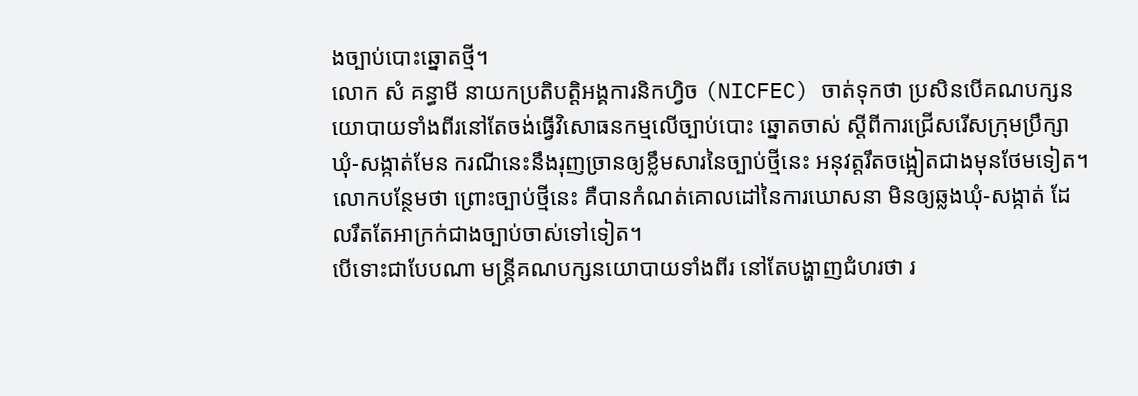ងច្បាប់បោះឆ្នោតថ្មី។
លោក សំ គន្ធាមី នាយកប្រតិបត្តិអង្គការនិកហ្វិច (NICFEC) ចាត់ទុកថា ប្រសិនបើគណបក្សនយោបាយទាំងពីរនៅតែចង់ធ្វើវិសោធនកម្មលើច្បាប់បោះ ឆ្នោតចាស់ ស្ដីពីការជ្រើសរើសក្រុមប្រឹក្សាឃុំ-សង្កាត់មែន ករណីនេះនឹងរុញច្រានឲ្យខ្លឹមសារនៃច្បាប់ថ្មីនេះ អនុវត្តរឹតចង្អៀតជាងមុនថែមទៀត។ លោកបន្ថែមថា ព្រោះច្បាប់ថ្មីនេះ គឺបានកំណត់គោលដៅនៃការឃោសនា មិនឲ្យឆ្លងឃុំ-សង្កាត់ ដែលរឹតតែអាក្រក់ជាងច្បាប់ចាស់ទៅទៀត។
បើទោះជាបែបណា មន្ត្រីគណបក្សនយោបាយទាំងពីរ នៅតែបង្ហាញជំហរថា រ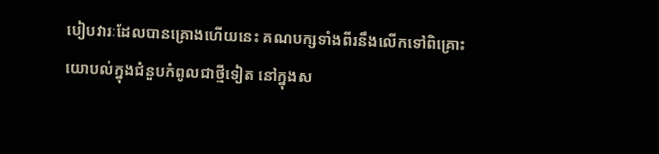បៀបវារៈដែលបានគ្រោងហើយនេះ គណបក្សទាំងពីរនឹងលើកទៅពិគ្រោះយោបល់ក្នុងជំនួបកំពូលជាថ្មីទៀត នៅក្នុងស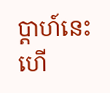ប្ដាហ៍នេះហើ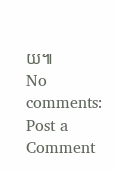យ៕
No comments:
Post a Comment